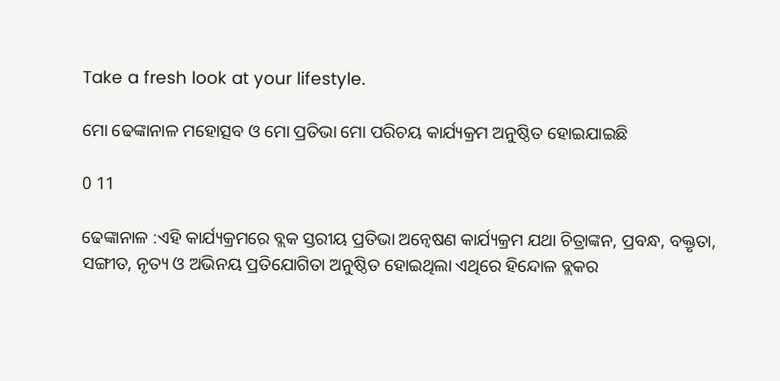Take a fresh look at your lifestyle.

ମୋ ଢେଙ୍କାନାଳ ମହୋତ୍ସବ ଓ ମୋ ପ୍ରତିଭା ମୋ ପରିଚୟ କାର୍ଯ୍ୟକ୍ରମ ଅନୁଷ୍ଠିତ ହୋଇଯାଇଛି

0 11

ଢେଙ୍କାନାଳ :ଏହି କାର୍ଯ୍ୟକ୍ରମରେ ବ୍ଲକ ସ୍ତରୀୟ ପ୍ରତିଭା ଅନ୍ୱେଷଣ କାର୍ଯ୍ୟକ୍ରମ ଯଥା ଚିତ୍ରାଙ୍କନ, ପ୍ରବନ୍ଧ, ବକ୍ତୃତା, ସଙ୍ଗୀତ, ନୃତ୍ୟ ଓ ଅଭିନୟ ପ୍ରତିଯୋଗିତା ଅନୁଷ୍ଠିତ ହୋଇଥିଲା ଏଥିରେ ହିନ୍ଦୋଳ ବ୍ଲକର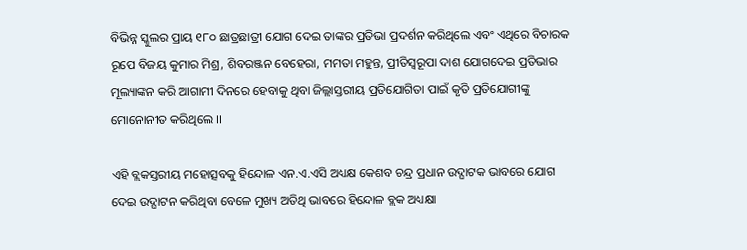ବିଭିନ୍ନ ସ୍କୁଲର ପ୍ରାୟ ୧୮୦ ଛାତ୍ରଛାତ୍ରୀ ଯୋଗ ଦେଇ ତାଙ୍କର ପ୍ରତିଭା ପ୍ରଦର୍ଶନ କରିଥିଲେ ଏବଂ ଏଥିରେ ବିଚାରକ ରୂପେ ବିଜୟ କୁମାର ମିଶ୍ର, ଶିବରଞ୍ଜନ ବେହେରା, ମମତା ମହୁନ୍ତ, ପ୍ରୀତିସ୍ୱରୂପା ଦାଶ ଯୋଗଦେଇ ପ୍ରତିଭାର ମୂଲ୍ୟାଙ୍କନ କରି ଆଗାମୀ ଦିନରେ ହେବାକୁ ଥିବା ଜିଲ୍ଲାସ୍ତରୀୟ ପ୍ରତିଯୋଗିତା ପାଇଁ କୃତି ପ୍ରତିଯୋଗୀଙ୍କୁ ମୋନୋନୀତ କରିଥିଲେ ।।

ଏହି ବ୍ଲକସ୍ତରୀୟ ମହୋତ୍ସବକୁ ହିନ୍ଦୋଳ ଏନ.ଏ.ଏସି ଅଧ୍ୟକ୍ଷ କେଶବ ଚନ୍ଦ୍ର ପ୍ରଧାନ ଉଦ୍ଘାଟକ ଭାବରେ ଯୋଗ ଦେଇ ଉଦ୍ଘାଟନ କରିଥିବା ବେଳେ ମୁଖ୍ୟ ଅତିଥି ଭାବରେ ହିନ୍ଦୋଳ ବ୍ଲକ ଅଧ୍ୟକ୍ଷା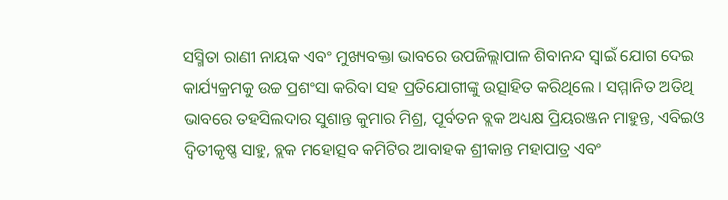ସସ୍ମିତା ରାଣୀ ନାୟକ ଏବଂ ମୁଖ୍ୟବକ୍ତା ଭାବରେ ଉପଜିଲ୍ଲାପାଳ ଶିବାନନ୍ଦ ସ୍ୱାଇଁ ଯୋଗ ଦେଇ କାର୍ଯ୍ୟକ୍ରମକୁ ଉଚ୍ଚ ପ୍ରଶଂସା କରିବା ସହ ପ୍ରତିଯୋଗୀଙ୍କୁ ଉତ୍ସାହିତ କରିଥିଲେ । ସମ୍ମାନିତ ଅତିଥି ଭାବରେ ତହସିଲଦାର ସୁଶାନ୍ତ କୁମାର ମିଶ୍ର, ପୂର୍ବତନ ବ୍ଲକ ଅଧ୍ୟକ୍ଷ ପ୍ରିୟରଞ୍ଜନ ମାହୁନ୍ତ, ଏବିଇଓ ଦ୍ୱିତୀକୃଷ୍ଣ ସାହୁ, ବ୍ଲକ ମହୋତ୍ସବ କମିଟିର ଆବାହକ ଶ୍ରୀକାନ୍ତ ମହାପାତ୍ର ଏବଂ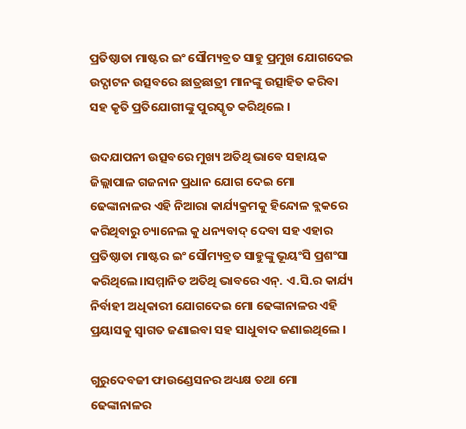ପ୍ରତିଷ୍ଠାତା ମାଷ୍ଟର ଇଂ ସୌମ୍ୟବ୍ରତ ସାହୁ ପ୍ରମୁଖ ଯୋଗଦେଇ ଉଦ୍ଘାଟନ ଉତ୍ସବରେ ଛାତ୍ରଛାତ୍ରୀ ମାନଙ୍କୁ ଉତ୍ସାହିତ କରିବା ସହ କୃତି ପ୍ରତିଯୋଗୀଙ୍କୁ ପୁରସ୍କୃତ କରିଥିଲେ ।

ଉଦଯାପନୀ ଉତ୍ସବରେ ମୁଖ୍ୟ ଅତିଥି ଭାବେ ସହାୟକ ଜିଲ୍ଲାପାଳ ଗଜନାନ ପ୍ରଧାନ ଯୋଗ ଦେଇ ମୋ ଢେଙ୍କାନାଳର ଏହି ନିଆରା କାର୍ଯ୍ୟକ୍ରମକୁ ହିନ୍ଦୋଳ ବ୍ଲକରେ କରିଥିବାରୁ ଚ୍ୟାନେଲ କୁ ଧନ୍ୟବାଦ୍ ଦେବା ସହ ଏହାର ପ୍ରତିଷ୍ଠାତା ମାଷ୍ଟର ଇଂ ସୌମ୍ୟବ୍ରତ ସାହୁଙ୍କୁ ଭୂୟଂସି ପ୍ରଶଂସା କରିଥିଲେ।।ସମ୍ମାନିତ ଅତିଥି ଭାବରେ ଏନ୍. ଏ.ସି.ର କାର୍ଯ୍ୟ ନିର୍ବାହୀ ଅଧିକାରୀ ଯୋଗଦେଇ ମୋ ଢେଙ୍କାନାଳର ଏହି ପ୍ରୟାସକୁ ସ୍ୱାଗତ ଜଣାଇବା ସହ ସାଧୁବାଦ ଜଣାଇଥିଲେ ।

ଗୁରୁଦେବଜୀ ଫାଉଣ୍ଡେସନର ଅଧ୍ୟକ୍ଷ ତଥା ମୋ ଢେଙ୍କାନାଳର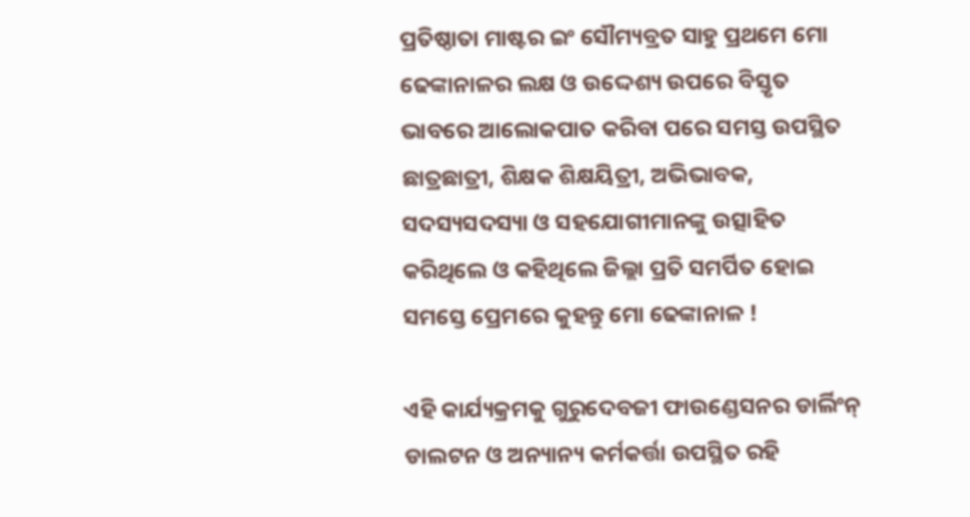ପ୍ରତିଷ୍ଠାତା ମାଷ୍ଟର ଇଂ ସୌମ୍ୟବ୍ରତ ସାହୁ ପ୍ରଥମେ ମୋ ଢେଙ୍କାନାଳର ଲକ୍ଷ ଓ ଉଦ୍ଦେଶ୍ୟ ଉପରେ ବିସ୍ତୃତ ଭାବରେ ଆଲୋକପାତ କରିବା ପରେ ସମସ୍ତ ଉପସ୍ଥିତ ଛାତ୍ରଛାତ୍ରୀ, ଶିକ୍ଷକ ଶିକ୍ଷୟିତ୍ରୀ, ଅଭିଭାବକ, ସଦସ୍ୟସଦସ୍ୟା ଓ ସହଯୋଗୀମାନଙ୍କୁ ଉତ୍ସାହିତ କରିଥିଲେ ଓ କହିଥିଲେ ଜିଲ୍ଲା ପ୍ରତି ସମର୍ପିତ ହୋଇ ସମସ୍ତେ ପ୍ରେମରେ କୁହନ୍ତୁ ମୋ ଢେଙ୍କାନାଳ !

ଏହି କାର୍ଯ୍ୟକ୍ରମକୁ ଗୁରୁଦେବଜୀ ଫାଉଣ୍ଡେସନର ଡାର୍ଲିଂନ୍ ଡାଲଟନ ଓ ଅନ୍ୟାନ୍ୟ କର୍ମକର୍ତ୍ତା ଉପସ୍ଥିତ ରହି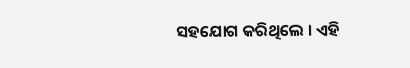ସହଯୋଗ କରିଥିଲେ । ଏହି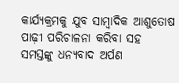କାର୍ଯ୍ୟକ୍ରମକୁ ଯୁବ ସାମ୍ବାଦିକ ଆଶୁତୋଷ ପାଢ଼ୀ ପରିଚାଳନା କରିବା ସହ ସମସ୍ତଙ୍କୁ ଧନ୍ୟବାଦ ଅର୍ପଣ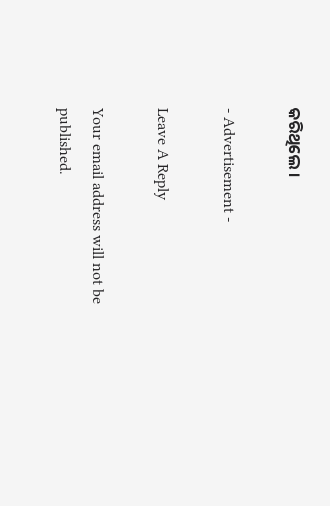କରିଥିଲେ ।

- Advertisement -

Leave A Reply

Your email address will not be published.